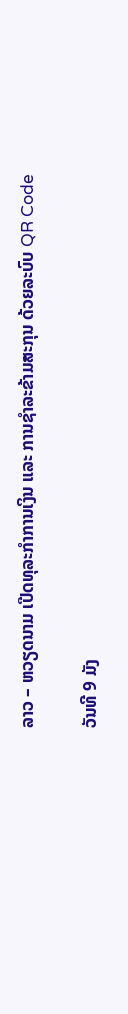ລາວ – ຫວຽດນາມ ເປີດທຸລະກຳການເງິນ ແລະ ການຊຳລະຂ້າມສະກຸນ ດ້ວຍລະບົບ QR Code

ວັນທີ 9 ມັງ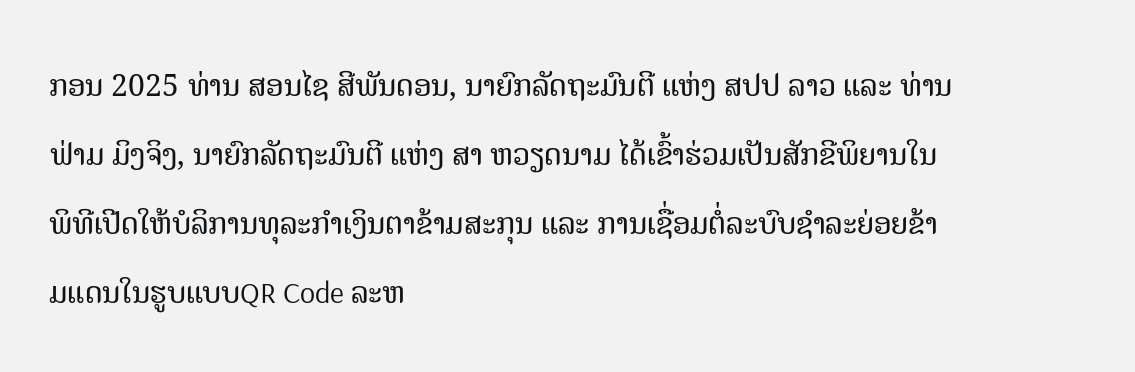ກອນ 2025 ທ່ານ ສອນໄຊ ສີພັນດອນ, ນາຍົກລັດຖະມົນຕີ ແຫ່ງ ສປປ ລາວ ແລະ ທ່ານ ຟ່າມ ມິງຈິງ, ນາຍົກລັດຖະມົນຕີ ແຫ່ງ ສາ ຫວຽດນາມ ໄດ້ເຂົ້າຮ່ວມເປັນສັກຂີພິຍານໃນພິທີເປີດໃຫ້ບໍລິການທຸລະກຳເງິນຕາຂ້າມສະກຸນ ແລະ ການເຊື່ອມຕໍ່ລະບົບຊຳລະຍ່ອຍຂ້າມແດນໃນຮູບແບບQR Code ລະຫ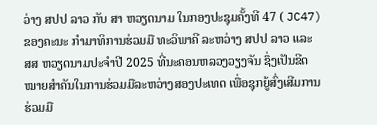ວ່າງ ສປປ ລາວ ກັບ ສາ ຫວຽດນາມ ໃນກອງປະຊຸມຄັ້ງທີ 47 ( JC47)ຂອງຄະນະ ກຳມາທິການຮ່ວມມື ທະວິພາຄີ ລະຫວ່າງ ສປປ ລາວ ແລະ ສສ ຫວຽດນາມປະຈຳປີ 2025 ທີ່ນະຄອນຫລວງວຽງຈັນ ຊຶ່ງເປັນຂີດໝາຍສຳຄັນໃນການຮ່ວມມືລະຫວ່າງສອງປະເທດ ເພື່ອຊຸກຍູ້ສົ່ງເສີມການຮ່ວມມື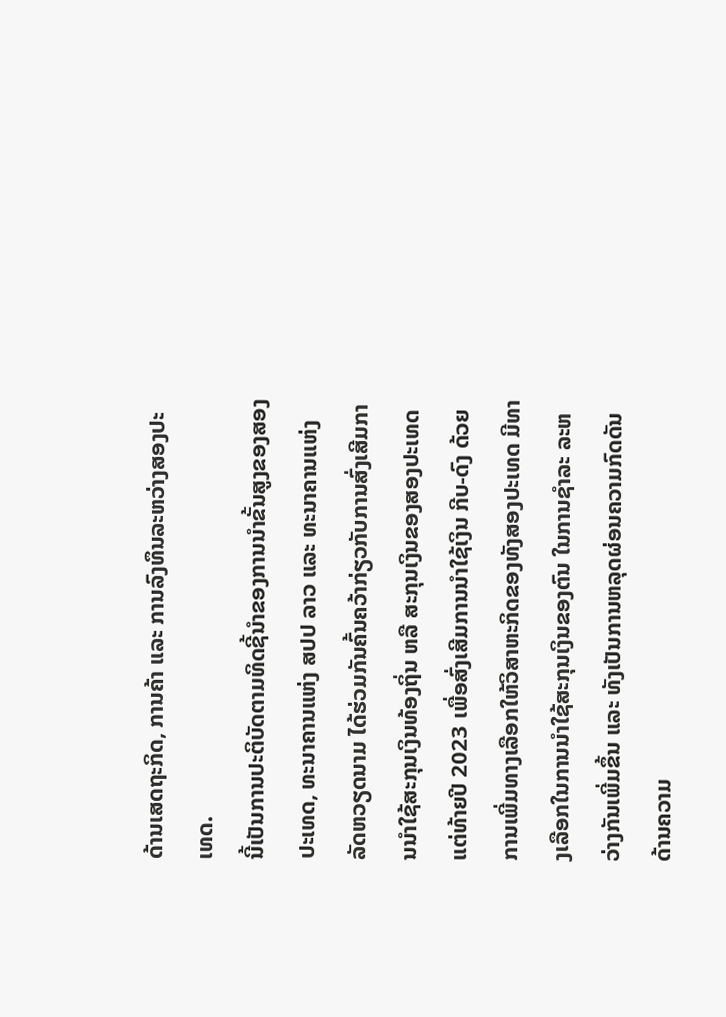ດ້ານເສດຖະກິດ, ການຄ້າ ແລະ ການລົງທຶນລະຫວ່າງສອງປະເທດ.
ນີ້ເປັນການປະຕິບັດຕາມທິດຊີ້ນຳຂອງການນຳຂັ້ນສູງຂອງສອງປະເທດ, ທະນາຄານແຫ່ງ ສປປ ລາວ ແລະ ທະນາຄານແຫ່ງລັດຫວຽດນາມ ໄດ້ຮ່ວມກັນຄົ້ນຄວ້າກ່ຽວກັບການສົ່ງເສີມການນໍາໃຊ້ສະກຸນເງິນທ້ອງຖິ່ນ ຫລື ສະກຸນເງິນຂອງສອງປະເທດ ແຕ່ທ້າຍປີ 2023 ເພື່ອສົ່ງເສີມການນໍາໃຊ້ເງິນ ກີບ-ດົງ ດ້ວຍການເພີ່ມທາງເລືອກໃຫ້ວິສາຫະກິດຂອງທັງສອງປະເທດ ມີທາງເລືອກໃນການນໍາໃຊ້ສະກຸນເງິນຂອງຕົນ ໃນການຊໍາລະ ລະຫວ່າງກັນເພີ່ມຂຶ້ນ ແລະ ທັງເປັນການຫລຸດຜ່ອນຄວາມກົດດັນດ້ານຄວາມ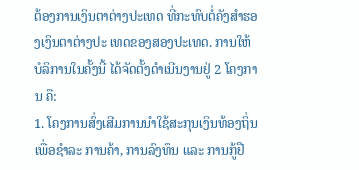ຕ້ອງການເງິນຕາຕ່າງປະເທດ ທີ່ກະທົບຕໍ່ຄັງສຳຮອງເງິນຕາຕ່າງປະ ເທດຂອງສອງປະເທດ. ການໃຫ້ບໍລິການໃນຄັ້ງນີ້ ໄດ້ຈັດຕັ້ງດຳເນີນງານຢູ່ 2 ໂຄງການ ຄື:
1. ໂຄງການສົ່ງເສີມການນຳໃຊ້ສະກຸນເງິນທ້ອງຖິ່ນ ເພື່ອຊຳລະ ການຄ້າ, ການລົງທຶນ ແລະ ການກູ້ຢື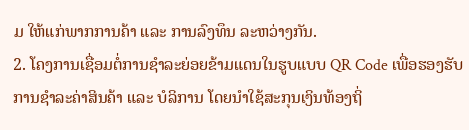ມ ໃຫ້ແກ່ພາກການຄ້າ ແລະ ການລົງທຶນ ລະຫວ່າງກັນ.
2. ໂຄງການເຊື່ອມຕໍ່ການຊຳລະຍ່ອຍຂ້າມແດນໃນຮູບແບບ QR Code ເພື່ອຮອງຮັບການຊໍາລະຄ່າສິນຄ້າ ແລະ ບໍລິການ ໂດຍນໍາໃຊ້ສະກຸນເງິນທ້ອງຖິ່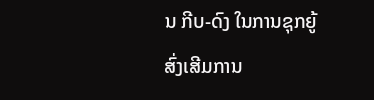ນ ກີບ-ດົງ ໃນການຊຸກຍູ້ສົ່ງເສີມການ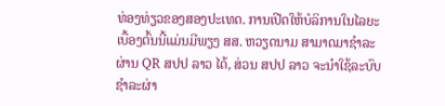ທ່ອງທ່ຽວຂອງສອງປະເທດ. ການເປີດໃຫ້ບໍລິການໃນໄລຍະເບື້ອງຕົ້ນນີ້ແມ່ນມີພຽງ ສສ. ຫວຽດນາມ ສາມາດມາຊຳລະຜ່ານ QR ສປປ ລາວ ໄດ້, ສ່ວນ ສປປ ລາວ ຈະນໍາໃຊ້ລະບົບຊໍາລະຜ່າ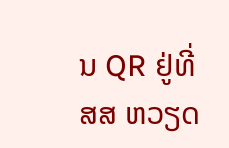ນ QR ຢູ່ທີ່ ສສ ຫວຽດ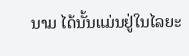ນາມ ໄດ້ນັ້ນແມ່ນຢູ່ໃນໄລຍະ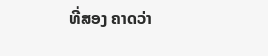ທີ່ສອງ ຄາດວ່າ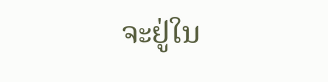ຈະຢູ່ໃນ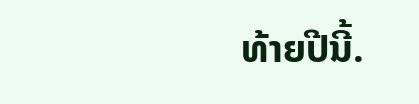ທ້າຍປີນີ້.